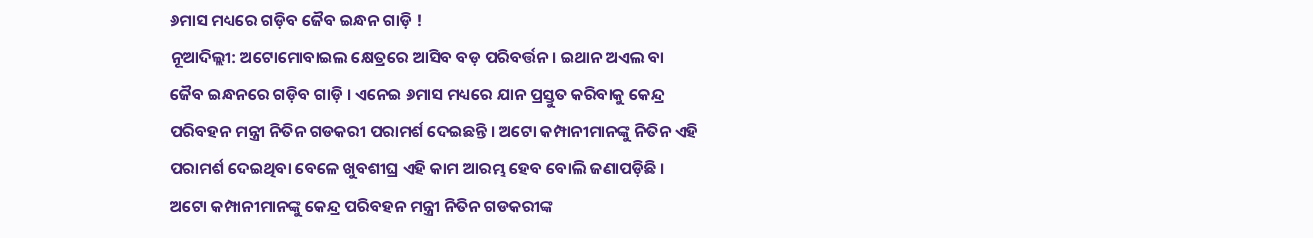୬ମାସ ମଧ୍ୟରେ ଗଡ଼ିବ ଜୈବ ଇନ୍ଧନ ଗାଡ଼ି !
ନୂଆଦିଲ୍ଲୀ: ଅଟୋମୋବାଇଲ କ୍ଷେତ୍ରରେ ଆସିବ ବଡ଼ ପରିବର୍ତ୍ତନ । ଇଥାନ ଅଏଲ ବା ଜୈବ ଇନ୍ଧନରେ ଗଡ଼ିବ ଗାଡ଼ି । ଏନେଇ ୬ମାସ ମଧ୍ୟରେ ଯାନ ପ୍ରସ୍ତୁତ କରିବାକୁ କେନ୍ଦ୍ର ପରିବହନ ମନ୍ତ୍ରୀ ନିତିନ ଗଡକରୀ ପରାମର୍ଶ ଦେଇଛନ୍ତି । ଅଟୋ କମ୍ପାନୀମାନଙ୍କୁ ନିତିନ ଏହି ପରାମର୍ଶ ଦେଇଥିବା ବେଳେ ଖୁବଶୀଘ୍ର ଏହି କାମ ଆରମ୍ଭ ହେବ ବୋଲି ଜଣାପଡ଼ିଛି ।
ଅଟୋ କମ୍ପାନୀମାନଙ୍କୁ କେନ୍ଦ୍ର ପରିବହନ ମନ୍ତ୍ରୀ ନିତିନ ଗଡକରୀଙ୍କ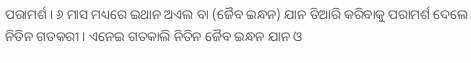ପରାମର୍ଶ । ୬ ମାସ ମଧ୍ୟରେ ଇଥାନ ଅଏଲ ବା (ଜୈବ ଇନ୍ଧନ) ଯାନ ତିଆରି କରିବାକୁ ପରାମର୍ଶ ଦେଲେ ନିତିନ ଗଡକରୀ । ଏନେଇ ଗତକାଲି ନିତିନ ଜୈବ ଇନ୍ଧନ ଯାନ ଓ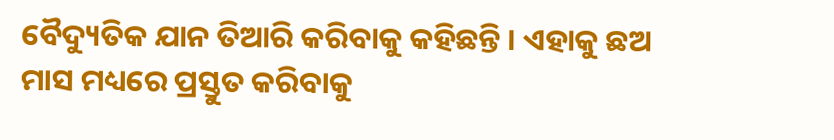ବୈଦ୍ୟୁତିକ ଯାନ ତିଆରି କରିବାକୁ କହିଛନ୍ତି । ଏହାକୁ ଛଅ ମାସ ମଧ୍ୟରେ ପ୍ରସ୍ତୁତ କରିବାକୁ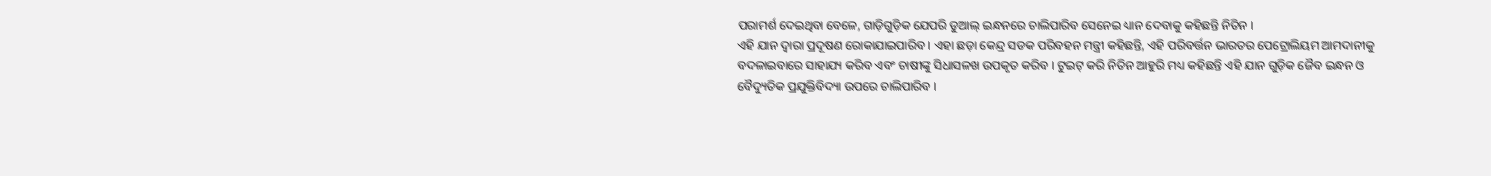ପରାମର୍ଶ ଦେଇଥିବା ବେଳେ, ଗାଡ଼ିଗୁଡ଼ିକ ଯେପରି ଡୁଆଲ୍ ଇନ୍ଧନରେ ଚାଲିପାରିବ ସେନେଇ ଧ୍ୟାନ ଦେବାକୁ କହିଛନ୍ତି ନିତିନ ।
ଏହି ଯାନ ଦ୍ୱାରା ପ୍ରଦୂଷଣ ରୋକାଯାଇପାରିବ । ଏହା ଛଡ଼ା କେନ୍ଦ୍ର ସଡକ ପରିବହନ ମନ୍ତ୍ରୀ କହିଛନ୍ତି, ଏହି ପରିବର୍ତ୍ତନ ଭାରତର ପେଟ୍ରୋଲିୟମ ଆମଦାନୀକୁ ବଦଳାଇବାରେ ସାହାଯ୍ୟ କରିବ ଏବଂ ଚାଷୀଙ୍କୁ ସିଧାସଳଖ ଉପକୃତ କରିବ । ଟୁଇଟ୍ କରି ନିତିନ ଆହୁରି ମଧ୍ୟ କହିଛନ୍ତି ଏହି ଯାନ ଗୁଡ଼ିକ ଜୈବ ଇନ୍ଧନ ଓ ବୈଦ୍ୟୁତିକ ପ୍ରଯୁକ୍ତିବିଦ୍ୟା ଉପରେ ଚାଲିପାରିବ ।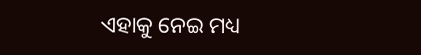ଏହାକୁ ନେଇ ମଧ୍ୟ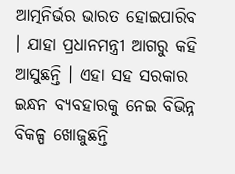ଆତ୍ମନିର୍ଭର ଭାରତ ହୋଇପାରିବ । ଯାହା ପ୍ରଧାନମନ୍ତ୍ରୀ ଆଗରୁ କହି ଆସୁଛନ୍ତି । ଏହା ସହ ସରକାର ଇନ୍ଧନ ବ୍ୟବହାରକୁ ନେଇ ବିଭିନ୍ନ ବିକଳ୍ପ ଖୋଜୁଛନ୍ତି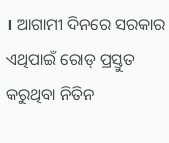। ଆଗାମୀ ଦିନରେ ସରକାର ଏଥିପାଇଁ ରୋଡ୍ ପ୍ରସ୍ତୁତ କରୁଥିବା ନିତିନ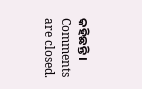କହିଛନ୍ତି ।
Comments are closed.